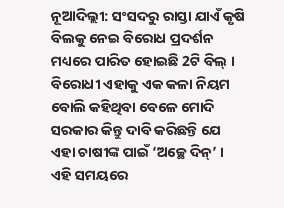ନୂଆଦିଲ୍ଲୀ: ସଂସଦରୁ ରାସ୍ତା ଯାଏଁ କୃଷି ବିଲକୁ ନେଇ ବିରୋଧ ପ୍ରଦର୍ଶନ ମଧ୍ୟରେ ପାରିତ ହୋଇଛି 2ଟି ବିଲ୍ । ବିରୋଧୀ ଏହାକୁ ଏକ କଳା ନିୟମ ବୋଲି କହିଥିବା ବେଳେ ମୋଦି ସରକାର କିନ୍ତୁ ଦାବି କରିଛନ୍ତି ଯେ ଏହା ଚାଷୀଙ୍କ ପାଇଁ ‘ଅଚ୍ଛେ ଦିନ୍’ । ଏହି ସମୟରେ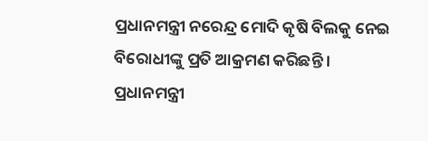ପ୍ରଧାନମନ୍ତ୍ରୀ ନରେନ୍ଦ୍ର ମୋଦି କୃଷି ବିଲକୁ ନେଇ ବିରୋଧୀଙ୍କୁ ପ୍ରତି ଆକ୍ରମଣ କରିଛନ୍ତି ।
ପ୍ରଧାନମନ୍ତ୍ରୀ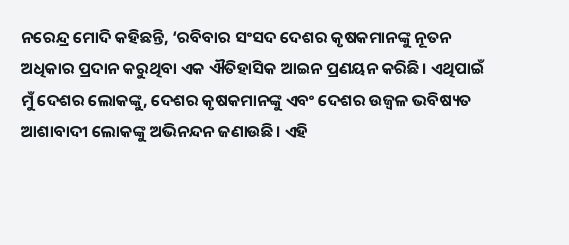ନରେନ୍ଦ୍ର ମୋଦି କହିଛନ୍ତି, ‘ରବିବାର ସଂସଦ ଦେଶର କୃଷକମାନଙ୍କୁ ନୂତନ ଅଧିକାର ପ୍ରଦାନ କରୁଥିବା ଏକ ଐତିହାସିକ ଆଇନ ପ୍ରଣୟନ କରିଛି। ଏଥିପାଇଁ ମୁଁ ଦେଶର ଲୋକଙ୍କୁ, ଦେଶର କୃଷକମାନଙ୍କୁ ଏବଂ ଦେଶର ଉଜ୍ବଳ ଭବିଷ୍ୟତ ଆଶାବାଦୀ ଲୋକଙ୍କୁ ଅଭିନନ୍ଦନ ଜଣାଉଛି। ଏହି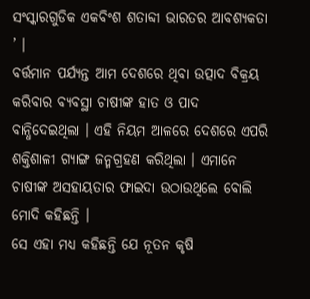ସଂସ୍କାରଗୁଡିକ ଏକବିଂଶ ଶତାବ୍ଦୀ ଭାରତର ଆବଶ୍ୟକତା ’ ।
ବର୍ତ୍ତମାନ ପର୍ଯ୍ୟନ୍ତ ଆମ ଦେଶରେ ଥିବା ଉତ୍ପାଦ ବିକ୍ରୟ କରିବାର ବ୍ୟବସ୍ଥା ଚାଷୀଙ୍କ ହାତ ଓ ପାଦ ବାନ୍ଧିଦେଇଥିଲା । ଏହି ନିୟମ ଆଳରେ ଦେଶରେ ଏପରି ଶକ୍ତିଶାଳୀ ଗ୍ୟାଙ୍ଗ ଜନ୍ମଗ୍ରହଣ କରିଥିଲା । ଏମାନେ ଚାଷୀଙ୍କ ଅସହାୟତାର ଫାଇଦା ଉଠାଉଥିଲେ ବୋଲି ମୋଦି କହିଛନ୍ତି ।
ସେ ଏହା ମଧ୍ୟ କହିଛନ୍ତି ଯେ ନୂତନ କୃଷି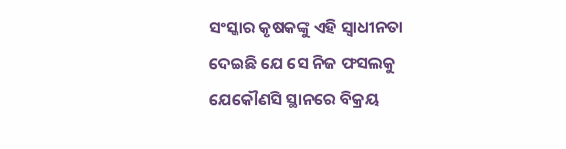ସଂସ୍କାର କୃଷକଙ୍କୁ ଏହି ସ୍ବାଧୀନତା ଦେଇଛି ଯେ ସେ ନିଜ ଫସଲକୁ ଯେକୌଣସି ସ୍ଥାନରେ ବିକ୍ରୟ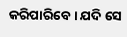କରିପାରିବେ। ଯଦି ସେ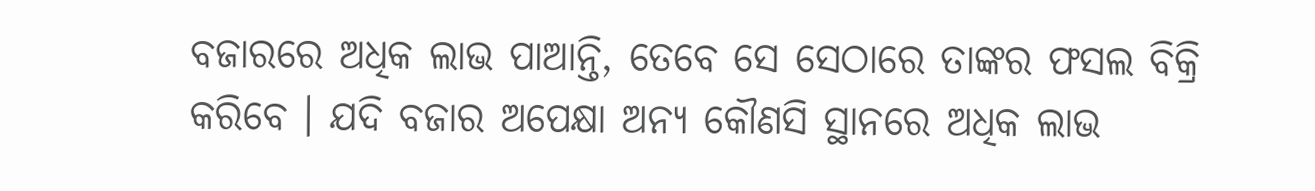ବଜାରରେ ଅଧିକ ଲାଭ ପାଆନ୍ତି, ତେବେ ସେ ସେଠାରେ ତାଙ୍କର ଫସଲ ବିକ୍ରି କରିବେ । ଯଦି ବଜାର ଅପେକ୍ଷା ଅନ୍ୟ କୌଣସି ସ୍ଥାନରେ ଅଧିକ ଲାଭ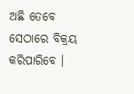ଅଛି ତେବେ ସେଠାରେ ବିକ୍ରୟ କରିପାରିବେ ।